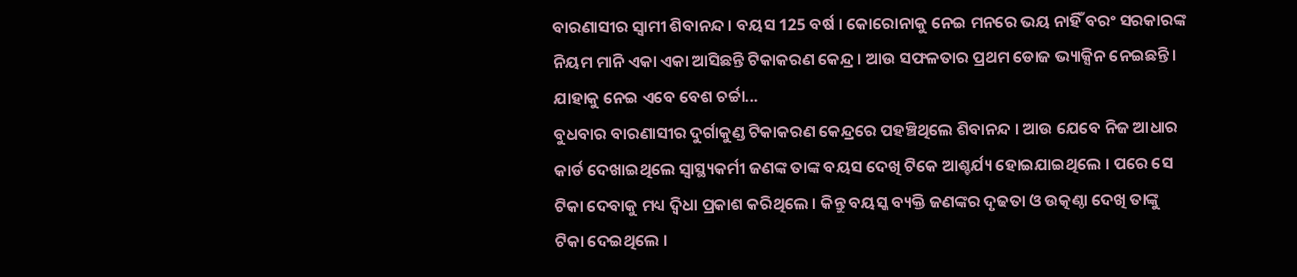ବାରଣାସୀର ସ୍ୱାମୀ ଶିବାନନ୍ଦ । ବୟସ 125 ବର୍ଷ । କୋରୋନାକୁ ନେଇ ମନରେ ଭୟ ନାହିଁ ବରଂ ସରକାରଙ୍କ ନିୟମ ମାନି ଏକା ଏକା ଆସିଛନ୍ତି ଟିକାକରଣ କେନ୍ଦ୍ର । ଆଉ ସଫଳତାର ପ୍ରଥମ ଡୋଜ ଭ୍ୟାକ୍ସିନ ନେଇଛନ୍ତି । ଯାହାକୁ ନେଇ ଏବେ ବେଶ ଚର୍ଚ୍ଚା...
ବୁଧବାର ବାରଣାସୀର ଦୁର୍ଗାକୁଣ୍ଡ ଟିକାକରଣ କେନ୍ଦ୍ରରେ ପହଞ୍ଚିଥିଲେ ଶିବାନନ୍ଦ । ଆଉ ଯେବେ ନିଜ ଆଧାର କାର୍ଡ ଦେଖାଇଥିଲେ ସ୍ୱାସ୍ଥ୍ୟକର୍ମୀ ଜଣଙ୍କ ତାଙ୍କ ବୟସ ଦେଖି ଟିକେ ଆଶ୍ଚର୍ଯ୍ୟ ହୋଇଯାଇଥିଲେ । ପରେ ସେ ଟିକା ଦେବାକୁ ମଧ୍ୟ ଦ୍ୱିଧା ପ୍ରକାଶ କରିଥିଲେ । କିନ୍ତୁ ବୟସ୍କ ବ୍ୟକ୍ତି ଜଣଙ୍କର ଦୃଢତା ଓ ଉତ୍କଣ୍ଠା ଦେଖି ତାଙ୍କୁ ଟିକା ଦେଇଥିଲେ ।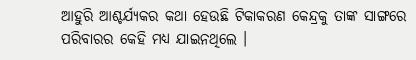ଆହୁରି ଆଶ୍ଚର୍ଯ୍ୟକର କଥା ହେଉଛି ଟିକାକରଣ କେନ୍ଦ୍ରକୁ ତାଙ୍କ ସାଙ୍ଗରେ ପରିବାରର କେହି ମଧ୍ୟ ଯାଇନଥିଲେ ।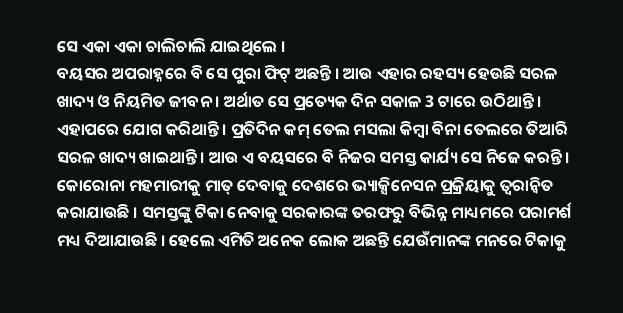ସେ ଏକା ଏକା ଚାଲିଚାଲି ଯାଇଥିଲେ ।
ବୟସର ଅପରାହ୍ନରେ ବି ସେ ପୁରା ଫିଟ୍ ଅଛନ୍ତି । ଆଉ ଏହାର ରହସ୍ୟ ହେଉଛି ସରଳ ଖାଦ୍ୟ ଓ ନିୟମିତ ଜୀବନ । ଅର୍ଥାତ ସେ ପ୍ରତ୍ୟେକ ଦିନ ସକାଳ 3 ଟାରେ ଉଠିଥାନ୍ତି । ଏହାପରେ ଯୋଗ କରିଥାନ୍ତି । ପ୍ରତିଦିନ କମ୍ ତେଲ ମସଲା କିମ୍ବା ବିନା ତେଲରେ ତିଆରି ସରଳ ଖାଦ୍ୟ ଖାଇଥାନ୍ତି । ଆଉ ଏ ବୟସରେ ବି ନିଜର ସମସ୍ତ କାର୍ଯ୍ୟ ସେ ନିଜେ କରନ୍ତି ।
କୋରୋନା ମହମାରୀକୁ ମାତ୍ ଦେବାକୁ ଦେଶରେ ଭ୍ୟାକ୍ସିନେସନ ପ୍ରକ୍ରିୟାକୁ ତ୍ୱରାନ୍ୱିତ କରାଯାଉଛି । ସମସ୍ତଙ୍କୁ ଟିକା ନେବାକୁ ସରକାରଙ୍କ ତରଫରୁ ବିଭିନ୍ନ ମାଧ୍ୟମରେ ପରାମର୍ଶ ମଧ୍ୟ ଦିଆଯାଉଛି । ହେଲେ ଏମିତି ଅନେକ ଲୋକ ଅଛନ୍ତି ଯେଉଁମାନଙ୍କ ମନରେ ଟିକାକୁ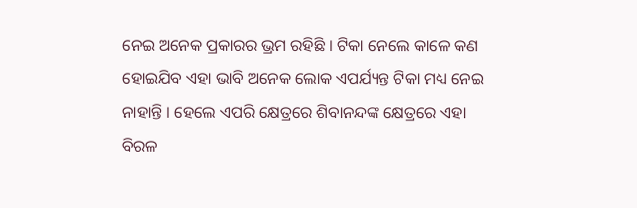ନେଇ ଅନେକ ପ୍ରକାରର ଭ୍ରମ ରହିଛି । ଟିକା ନେଲେ କାଳେ କଣ ହୋଇଯିବ ଏହା ଭାବି ଅନେକ ଲୋକ ଏପର୍ଯ୍ୟନ୍ତ ଟିକା ମଧ୍ୟ ନେଇ ନାହାନ୍ତି । ହେଲେ ଏପରି କ୍ଷେତ୍ରରେ ଶିବାନନ୍ଦଙ୍କ କ୍ଷେତ୍ରରେ ଏହା ବିରଳ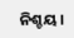ନିଶ୍ଚୟ ।